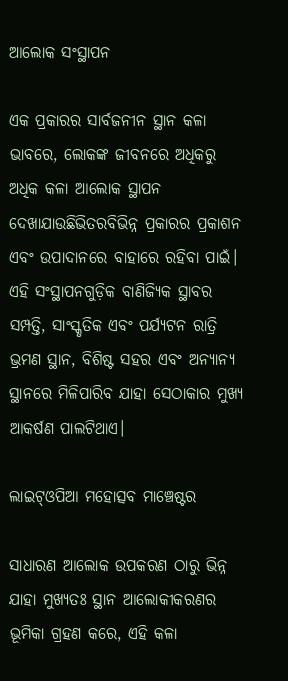ଆଲୋକ ସଂସ୍ଥାପନ

ଏକ ପ୍ରକାରର ସାର୍ବଜନୀନ ସ୍ଥାନ କଳା ଭାବରେ, ଲୋକଙ୍କ ଜୀବନରେ ଅଧିକରୁ ଅଧିକ କଳା ଆଲୋକ ସ୍ଥାପନ ଦେଖାଯାଉଛିଭିତରବିଭିନ୍ନ ପ୍ରକାରର ପ୍ରକାଶନ ଏବଂ ଉପାଦାନରେ ବାହାରେ ରହିବା ପାଇଁ। ଏହି ସଂସ୍ଥାପନଗୁଡ଼ିକ ବାଣିଜ୍ୟିକ ସ୍ଥାବର ସମ୍ପତ୍ତି, ସାଂସ୍କୃତିକ ଏବଂ ପର୍ଯ୍ୟଟନ ରାତ୍ରି ଭ୍ରମଣ ସ୍ଥାନ, ବିଶିଷ୍ଟ ସହର ଏବଂ ଅନ୍ୟାନ୍ୟ ସ୍ଥାନରେ ମିଳିପାରିବ ଯାହା ସେଠାକାର ମୁଖ୍ୟ ଆକର୍ଷଣ ପାଲଟିଥାଏ।

ଲାଇଟ୍ଓପିଆ ମହୋତ୍ସବ ମାଞ୍ଚେଷ୍ଟର

ସାଧାରଣ ଆଲୋକ ଉପକରଣ ଠାରୁ ଭିନ୍ନ ଯାହା ମୁଖ୍ୟତଃ ସ୍ଥାନ ଆଲୋକୀକରଣର ଭୂମିକା ଗ୍ରହଣ କରେ, ଏହି କଳା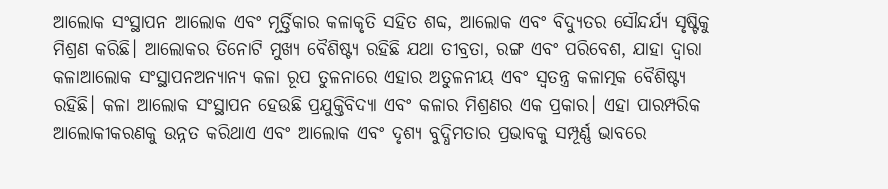ଆଲୋକ ସଂସ୍ଥାପନ ଆଲୋକ ଏବଂ ମୂର୍ତ୍ତିକାର କଳାକୃତି ସହିତ ଶବ୍ଦ, ଆଲୋକ ଏବଂ ବିଦ୍ୟୁତର ସୌନ୍ଦର୍ଯ୍ୟ ସୃଷ୍ଟିକୁ ମିଶ୍ରଣ କରିଛି। ଆଲୋକର ତିନୋଟି ମୁଖ୍ୟ ବୈଶିଷ୍ଟ୍ୟ ରହିଛି ଯଥା ତୀବ୍ରତା, ରଙ୍ଗ ଏବଂ ପରିବେଶ, ଯାହା ଦ୍ୱାରା କଳାଆଲୋକ ସଂସ୍ଥାପନଅନ୍ୟାନ୍ୟ କଳା ରୂପ ତୁଳନାରେ ଏହାର ଅତୁଳନୀୟ ଏବଂ ସ୍ୱତନ୍ତ୍ର କଳାତ୍ମକ ବୈଶିଷ୍ଟ୍ୟ ରହିଛି। କଳା ଆଲୋକ ସଂସ୍ଥାପନ ହେଉଛି ପ୍ରଯୁକ୍ତିବିଦ୍ୟା ଏବଂ କଳାର ମିଶ୍ରଣର ଏକ ପ୍ରକାର। ଏହା ପାରମ୍ପରିକ ଆଲୋକୀକରଣକୁ ଉନ୍ନତ କରିଥାଏ ଏବଂ ଆଲୋକ ଏବଂ ଦୃଶ୍ୟ ବୁଦ୍ଧିମତାର ପ୍ରଭାବକୁ ସମ୍ପୂର୍ଣ୍ଣ ଭାବରେ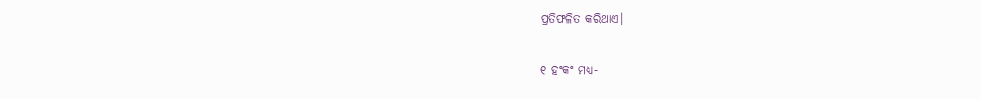ପ୍ରତିଫଳିତ କରିଥାଏ।

୧ ହଂକଂ ମଧ୍ୟ-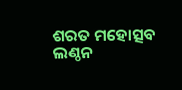ଶରତ ମହୋତ୍ସବ ଲଣ୍ଠନ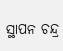ସ୍ଥାପନ ଚନ୍ଦ୍ର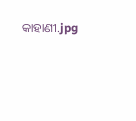କାହାଣୀ.jpg